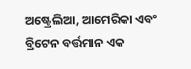ଅଷ୍ଟ୍ରେଲିଆ, ଆମେରିକା ଏବଂ ବ୍ରିଟେନ ବର୍ତ୍ତମାନ ଏକ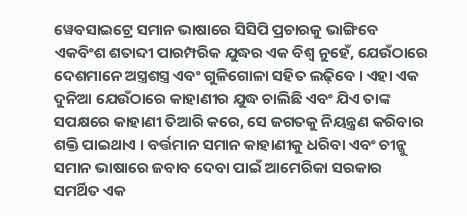ୱେବସାଇଟ୍ରେ ସମାନ ଭାଷାରେ ସିସିପି ପ୍ରଚାରକୁ ଭାଙ୍ଗିବେ
ଏକବିଂଶ ଶତାବ୍ଦୀ ପାରମ୍ପରିକ ଯୁଦ୍ଧର ଏକ ବିଶ୍ୱ ନୁହେଁ, ଯେଉଁଠାରେ ଦେଶମାନେ ଅସ୍ତ୍ରଶସ୍ତ୍ର ଏବଂ ଗୁଳିଗୋଳା ସହିତ ଲଢ଼ିବେ । ଏହା ଏକ ଦୁନିଆ ଯେଉଁଠାରେ କାହାଣୀର ଯୁଦ୍ଧ ଚାଲିଛି ଏବଂ ଯିଏ ତାଙ୍କ ସପକ୍ଷରେ କାହାଣୀ ତିଆରି କରେ, ସେ ଜଗତକୁ ନିୟନ୍ତ୍ରଣ କରିବାର ଶକ୍ତି ପାଇଥାଏ । ବର୍ତ୍ତମାନ ସମାନ କାହାଣୀକୁ ଧରିବା ଏବଂ ଚୀନ୍କୁ ସମାନ ଭାଷାରେ ଜବାବ ଦେବା ପାଇଁ ଆମେରିକା ସରକାର ସମର୍ଥିତ ଏକ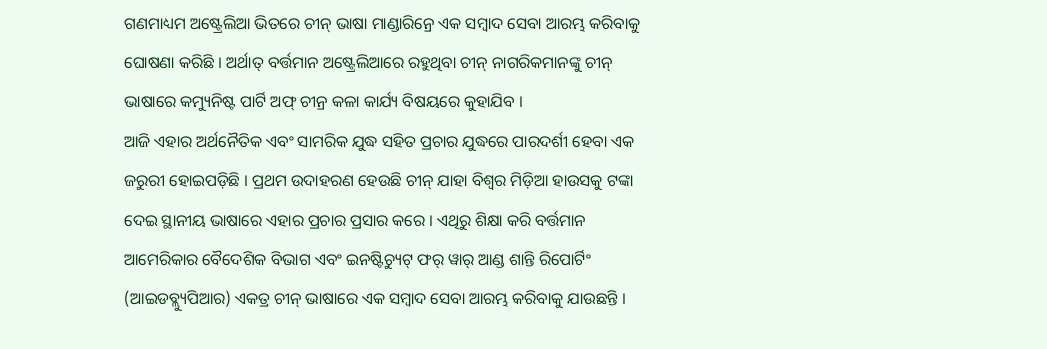ଗଣମାଧ୍ୟମ ଅଷ୍ଟ୍ରେଲିଆ ଭିତରେ ଚୀନ୍ ଭାଷା ମାଣ୍ଡାରିନ୍ରେ ଏକ ସମ୍ବାଦ ସେବା ଆରମ୍ଭ କରିବାକୁ ଘୋଷଣା କରିଛି । ଅର୍ଥାତ୍ ବର୍ତ୍ତମାନ ଅଷ୍ଟ୍ରେଲିଆରେ ରହୁଥିବା ଚୀନ୍ ନାଗରିକମାନଙ୍କୁ ଚୀନ୍ ଭାଷାରେ କମ୍ୟୁନିଷ୍ଟ ପାର୍ଟି ଅଫ୍ ଚୀନ୍ର କଳା କାର୍ଯ୍ୟ ବିଷୟରେ କୁହାଯିବ ।
ଆଜି ଏହାର ଅର୍ଥନୈତିକ ଏବଂ ସାମରିକ ଯୁଦ୍ଧ ସହିତ ପ୍ରଚାର ଯୁଦ୍ଧରେ ପାରଦର୍ଶୀ ହେବା ଏକ ଜରୁରୀ ହୋଇପଡ଼ିଛି । ପ୍ରଥମ ଉଦାହରଣ ହେଉଛି ଚୀନ୍ ଯାହା ବିଶ୍ୱର ମିଡ଼ିଆ ହାଉସକୁ ଟଙ୍କା ଦେଇ ସ୍ଥାନୀୟ ଭାଷାରେ ଏହାର ପ୍ରଚାର ପ୍ରସାର କରେ । ଏଥିରୁ ଶିକ୍ଷା କରି ବର୍ତ୍ତମାନ ଆମେରିକାର ବୈଦେଶିକ ବିଭାଗ ଏବଂ ଇନଷ୍ଟିଚ୍ୟୁଟ୍ ଫର୍ ୱାର୍ ଆଣ୍ଡ ଶାନ୍ତି ରିପୋର୍ଟିଂ (ଆଇଡବ୍ଲ୍ୟୁପିଆର) ଏକତ୍ର ଚୀନ୍ ଭାଷାରେ ଏକ ସମ୍ବାଦ ସେବା ଆରମ୍ଭ କରିବାକୁ ଯାଉଛନ୍ତି ।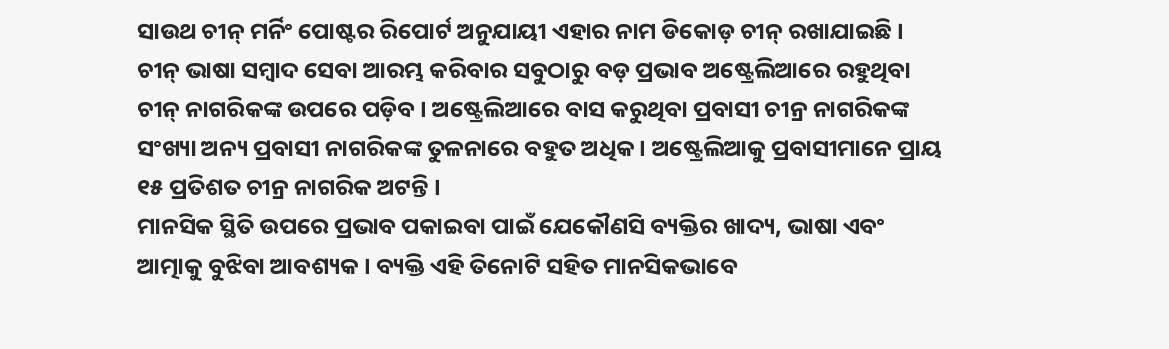ସାଉଥ ଚୀନ୍ ମର୍ନିଂ ପୋଷ୍ଟର ରିପୋର୍ଟ ଅନୁଯାୟୀ ଏହାର ନାମ ଡିକୋଡ଼ ଚୀନ୍ ରଖାଯାଇଛି । ଚୀନ୍ ଭାଷା ସମ୍ବାଦ ସେବା ଆରମ୍ଭ କରିବାର ସବୁଠାରୁ ବଡ଼ ପ୍ରଭାବ ଅଷ୍ଟ୍ରେଲିଆରେ ରହୁଥିବା ଚୀନ୍ ନାଗରିକଙ୍କ ଉପରେ ପଡ଼ିବ । ଅଷ୍ଟ୍ରେଲିଆରେ ବାସ କରୁଥିବା ପ୍ରବାସୀ ଚୀନ୍ର ନାଗରିକଙ୍କ ସଂଖ୍ୟା ଅନ୍ୟ ପ୍ରବାସୀ ନାଗରିକଙ୍କ ତୁଳନାରେ ବହୁତ ଅଧିକ । ଅଷ୍ଟ୍ରେଲିଆକୁ ପ୍ରବାସୀମାନେ ପ୍ରାୟ ୧୫ ପ୍ରତିଶତ ଚୀନ୍ର ନାଗରିକ ଅଟନ୍ତି ।
ମାନସିକ ସ୍ଥିତି ଉପରେ ପ୍ରଭାବ ପକାଇବା ପାଇଁ ଯେକୌଣସି ବ୍ୟକ୍ତିର ଖାଦ୍ୟ, ଭାଷା ଏବଂ ଆତ୍ମାକୁ ବୁଝିବା ଆବଶ୍ୟକ । ବ୍ୟକ୍ତି ଏହି ତିନୋଟି ସହିତ ମାନସିକଭାବେ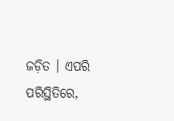ଜଡ଼ିତ । ଏପରି ପରିସ୍ଥିତିରେ,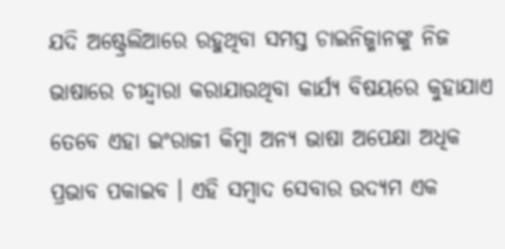ଯଦି ଅଷ୍ଟ୍ରେଲିଆରେ ରହୁଥିବା ସମସ୍ତ ଚାଇନିଜ୍ମାନଙ୍କୁ ନିଜ ଭାଷାରେ ଚୀନ୍ଦ୍ୱାରା କରାଯାଉଥିବା କାର୍ଯ୍ୟ ବିଷୟରେ କୁହାଯାଏ ତେବେ ଏହା ଇଂରାଜୀ କିମ୍ବା ଅନ୍ୟ ଭାଷା ଅପେକ୍ଷା ଅଧିକ ପ୍ରଭାବ ପକାଇବ । ଏହି ସମ୍ବାଦ ସେବାର ଉଦ୍ୟମ ଏକ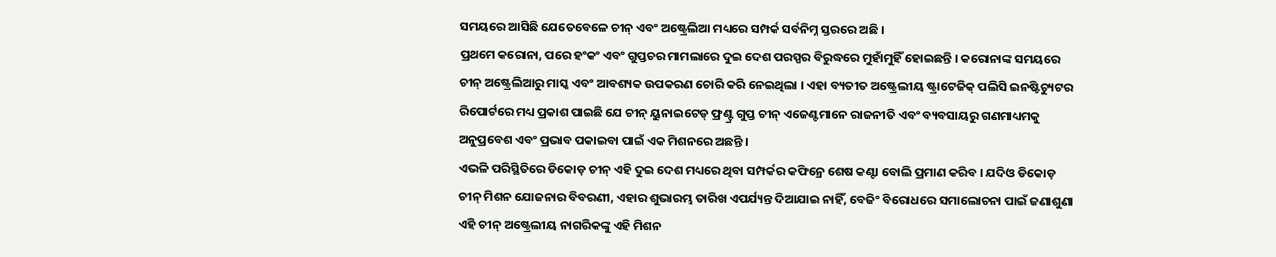ସମୟରେ ଆସିଛି ଯେତେବେଳେ ଚୀନ୍ ଏବଂ ଅଷ୍ଟ୍ରେଲିଆ ମଧ୍ୟରେ ସମ୍ପର୍କ ସର୍ବନିମ୍ନ ସ୍ତରରେ ଅଛି ।
ପ୍ରଥମେ କରୋନା, ପରେ ହଂକଂ ଏବଂ ଗୁପ୍ତଚର ମାମଲାରେ ଦୁଇ ଦେଶ ପରସ୍ପର ବିରୁଦ୍ଧରେ ମୁହାଁମୁହିଁ ହୋଇଛନ୍ତି । କରୋନାଙ୍କ ସମୟରେ ଚୀନ୍ ଅଷ୍ଟ୍ରେଲିଆରୁ ମାସ୍କ ଏବଂ ଆବଶ୍ୟକ ଉପକରଣ ଚୋରି କରି ନେଇଥିଲା । ଏହା ବ୍ୟତୀତ ଅଷ୍ଟ୍ରେଲୀୟ ଷ୍ଟ୍ରାଟେଜିକ୍ ପଲିସି ଇନଷ୍ଟିଚ୍ୟୁଟର ରିପୋର୍ଟରେ ମଧ୍ୟ ପ୍ରକାଶ ପାଇଛି ଯେ ଚୀନ୍ ୟୁନାଇଟେଡ୍ ଫ୍ରଣ୍ଟ୍ର ଗୁପ୍ତ ଚୀନ୍ ଏଜେଣ୍ଟମାନେ ରାଜନୀତି ଏବଂ ବ୍ୟବସାୟରୁ ଗଣମାଧ୍ୟମକୁ ଅନୁପ୍ରବେଶ ଏବଂ ପ୍ରଭାବ ପକାଇବା ପାଇଁ ଏକ ମିଶନରେ ଅଛନ୍ତି ।
ଏଭଳି ପରିସ୍ଥିତିରେ ଡିକୋଡ଼ ଚୀନ୍ ଏହି ଦୁଇ ଦେଶ ମଧ୍ୟରେ ଥିବା ସମ୍ପର୍କର କଫିନ୍ରେ ଶେଷ କଣ୍ଟା ବୋଲି ପ୍ରମାଣ କରିବ । ଯଦିଓ ଡିକୋଡ଼ ଚୀନ୍ ମିଶନ ଯୋଜନାର ବିବରଣୀ, ଏହାର ଶୁଭାରମ୍ଭ ତାରିଖ ଏପର୍ଯ୍ୟନ୍ତ ଦିଆଯାଇ ନାହିଁ, ବେଜିଂ ବିରୋଧରେ ସମାଲୋଚନା ପାଇଁ ଜଣାଶୁଣା ଏହି ଚୀନ୍ ଅଷ୍ଟ୍ରେଲୀୟ ନାଗରିକଙ୍କୁ ଏହି ମିଶନ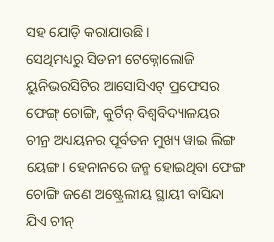ସହ ଯୋଡ଼ି କରାଯାଉଛି ।
ସେଥିମଧ୍ୟରୁ ସିଡନୀ ଟେକ୍ନୋଲୋଜି ୟୁନିଭରସିଟିର ଆସୋସିଏଟ୍ ପ୍ରଫେସର ଫେଙ୍ଗ୍ ଚୋଙ୍ଗି, କୁର୍ଟିନ୍ ବିଶ୍ୱବିଦ୍ୟାଳୟର ଚୀନ୍ର ଅଧ୍ୟୟନର ପୂର୍ବତନ ମୁଖ୍ୟ ୱାଇ ଲିଙ୍ଗ ୟେଙ୍ଗ। ହେନାନରେ ଜନ୍ମ ହୋଇଥିବା ଫେଙ୍ଗ ଚୋଙ୍ଗି ଜଣେ ଅଷ୍ଟ୍ରେଲୀୟ ସ୍ଥାୟୀ ବାସିନ୍ଦା ଯିଏ ଚୀନ୍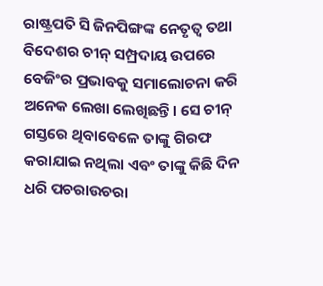ରାଷ୍ଟ୍ରପତି ସି ଜିନପିଙ୍ଗଙ୍କ ନେତୃତ୍ୱ ତଥା ବିଦେଶର ଚୀନ୍ ସମ୍ପ୍ରଦାୟ ଉପରେ ବେଜିଂର ପ୍ରଭାବକୁ ସମାଲୋଚନା କରି ଅନେକ ଲେଖା ଲେଖିଛନ୍ତି। ସେ ଚୀନ୍ ଗସ୍ତରେ ଥିବାବେଳେ ତାଙ୍କୁ ଗିରଫ କରାଯାଇ ନଥିଲା ଏବଂ ତାଙ୍କୁ କିଛି ଦିନ ଧରି ପଚରାଉଚରା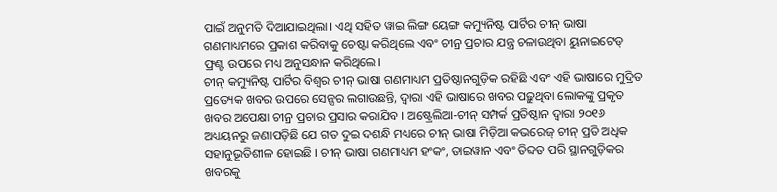ପାଇଁ ଅନୁମତି ଦିଆଯାଇଥିଲା। ଏଥି ସହିତ ୱାଇ ଲିଙ୍ଗ ୟେଙ୍ଗ କମ୍ୟୁନିଷ୍ଟ ପାର୍ଟିର ଚୀନ୍ ଭାଷା ଗଣମାଧ୍ୟମରେ ପ୍ରକାଶ କରିବାକୁ ଚେଷ୍ଟା କରିଥିଲେ ଏବଂ ଚୀନ୍ର ପ୍ରଚାର ଯନ୍ତ୍ର ଚଳାଉଥିବା ୟୁନାଇଟେଡ୍ ଫ୍ରଣ୍ଟ ଉପରେ ମଧ୍ୟ ଅନୁସନ୍ଧାନ କରିଥିଲେ।
ଚୀନ୍ କମ୍ୟୁନିଷ୍ଟ ପାର୍ଟିର ବିଶ୍ୱର ଚୀନ୍ ଭାଷା ଗଣମାଧ୍ୟମ ପ୍ରତିଷ୍ଠାନଗୁଡ଼ିକ ରହିଛି ଏବଂ ଏହି ଭାଷାରେ ମୁଦ୍ରିତ ପ୍ରତ୍ୟେକ ଖବର ଉପରେ ସେନ୍ସର ଲଗାଉଛନ୍ତି, ଦ୍ୱାରା ଏହି ଭାଷାରେ ଖବର ପଢ଼ୁଥିବା ଲୋକଙ୍କୁ ପ୍ରକୃତ ଖବର ଅପେକ୍ଷା ଚୀନ୍ର ପ୍ରଚାର ପ୍ରସାର କରାଯିବ । ଅଷ୍ଟ୍ରେଲିଆ-ଚୀନ୍ ସମ୍ପର୍କ ପ୍ରତିଷ୍ଠାନ ଦ୍ୱାରା ୨୦୧୬ ଅଧ୍ୟୟନରୁ ଜଣାପଡ଼ିଛି ଯେ ଗତ ଦୁଇ ଦଶନ୍ଧି ମଧ୍ୟରେ ଚୀନ୍ ଭାଷା ମିଡ଼ିଆ କଭରେଜ୍ ଚୀନ୍ ପ୍ରତି ଅଧିକ ସହାନୁଭୂତିଶୀଳ ହୋଇଛି । ଚୀନ୍ ଭାଷା ଗଣମାଧ୍ୟମ ହଂକଂ, ତାଇୱାନ ଏବଂ ତିବ୍ଦତ ପରି ସ୍ଥାନଗୁଡ଼ିକର ଖବରକୁ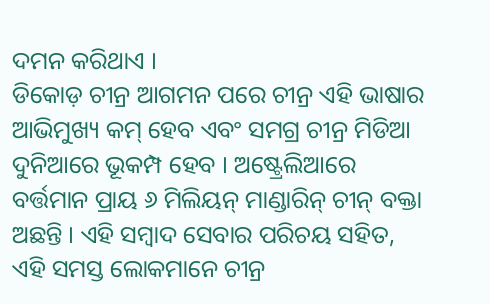ଦମନ କରିଥାଏ ।
ଡିକୋଡ଼ ଚୀନ୍ର ଆଗମନ ପରେ ଚୀନ୍ର ଏହି ଭାଷାର ଆଭିମୁଖ୍ୟ କମ୍ ହେବ ଏବଂ ସମଗ୍ର ଚୀନ୍ର ମିଡିଆ ଦୁନିଆରେ ଭୂକମ୍ପ ହେବ । ଅଷ୍ଟ୍ରେଲିଆରେ ବର୍ତ୍ତମାନ ପ୍ରାୟ ୬ ମିଲିୟନ୍ ମାଣ୍ଡାରିନ୍ ଚୀନ୍ ବକ୍ତା ଅଛନ୍ତି । ଏହି ସମ୍ବାଦ ସେବାର ପରିଚୟ ସହିତ, ଏହି ସମସ୍ତ ଲୋକମାନେ ଚୀନ୍ର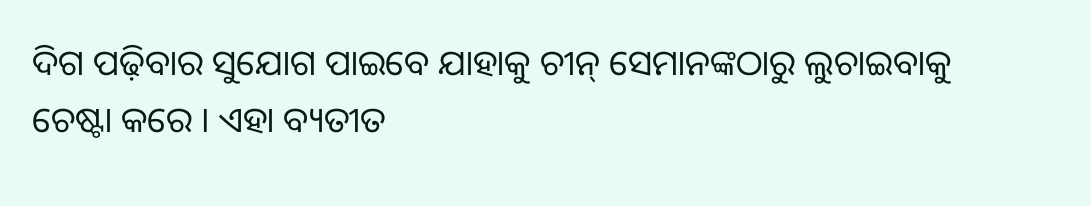ଦିଗ ପଢ଼ିବାର ସୁଯୋଗ ପାଇବେ ଯାହାକୁ ଚୀନ୍ ସେମାନଙ୍କଠାରୁ ଲୁଚାଇବାକୁ ଚେଷ୍ଟା କରେ । ଏହା ବ୍ୟତୀତ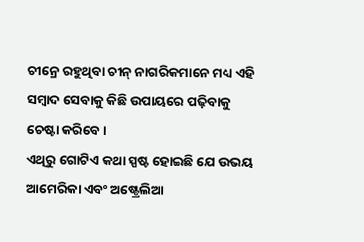ଚୀନ୍ରେ ରହୁଥିବା ଚୀନ୍ ନାଗରିକମାନେ ମଧ୍ୟ ଏହି ସମ୍ବାଦ ସେବାକୁ କିଛି ଉପାୟରେ ପଢ଼ିବାକୁ ଚେଷ୍ଟା କରିବେ ।
ଏଥିରୁ ଗୋଟିଏ କଥା ସ୍ପଷ୍ଟ ହୋଇଛି ଯେ ଉଭୟ ଆମେରିକା ଏବଂ ଅଷ୍ଟ୍ରେଲିଆ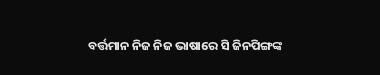ବର୍ତ୍ତମାନ ନିଜ ନିଜ ଭାଷାରେ ସି ଜିନପିଙ୍ଗଙ୍କ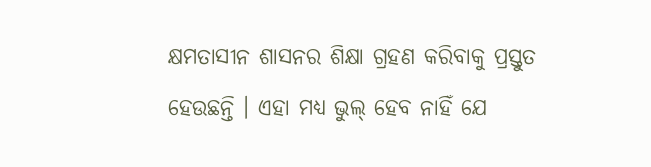କ୍ଷମତାସୀନ ଶାସନର ଶିକ୍ଷା ଗ୍ରହଣ କରିବାକୁ ପ୍ରସ୍ତୁତ ହେଉଛନ୍ତି । ଏହା ମଧ୍ୟ ଭୁଲ୍ ହେବ ନାହିଁ ଯେ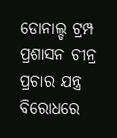ଡୋନାଲ୍ଡ ଟ୍ରମ୍ପ ପ୍ରଶାସନ ଚୀନ୍ର ପ୍ରଚାର ଯନ୍ତ୍ର ବିରୋଧରେ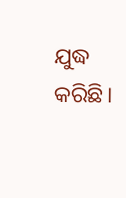ଯୁଦ୍ଧ କରିଛି।